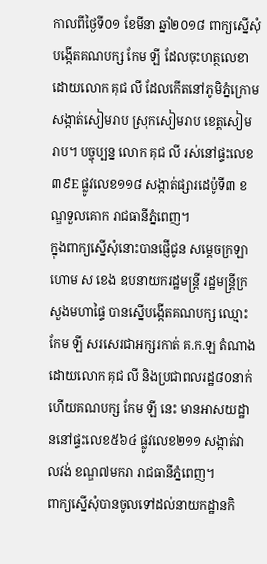កាលពីថ្ងៃទី០១ ខែមីនា ឆ្នាំ២០១៨ ពាក្យស្នើសុំបង្កើតគណបក្ស កែម ឡី ដែលចុះហត្ថលេខា ដោយលោក គុជ លី ដែលកើតនៅភូមិភ្នំក្រោម សង្កាត់សៀមរាប ស្រុកសៀមរាប ខេត្តសៀមរាប។ បច្ចុប្បន្ន លោក គុជ លី រស់នៅផ្ទះលេខ ៣៩E ផ្លូវលេខ១១៨ សង្កាត់ផ្សារដេប៉ូទី៣ ខណ្ឌទួលគោក រាជធានីភ្នំពេញ។
ក្នុងពាក្យស្នើសុំនោះបានផ្ញើជូន សម្តេចក្រឡាហោម ស ខេង ឧបនាយករដ្ឋមន្ត្រី រដ្ឋមន្ត្រីក្រសួងមហាផ្ទៃ បានស្នើបង្កើតគណបក្ស ឈ្មោះ កែម ឡី សរសេរជាអក្សរកាត់ គ.ក.ឡ តំណាងដោយលោក គុជ លី និងប្រជាពលរដ្ឋ៨០នាក់ ហើយគណបក្ស កែម ឡី នេះ មានអាសយដ្ឋាននៅផ្ទះលេខ៥៦៤ ផ្លូវលេខ២១១ សង្កាត់វាលវង់ ខណ្ឌ៧មករា រាជធានីភ្នំពេញ។
ពាក្យស្នើសុំបានចូលទៅដល់នាយកដ្ឋានកិ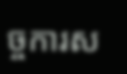ច្ចការស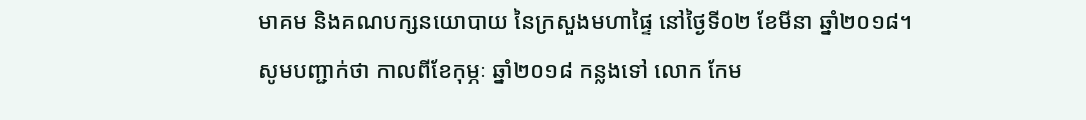មាគម និងគណបក្សនយោបាយ នៃក្រសួងមហាផ្ទៃ នៅថ្ងៃទី០២ ខែមីនា ឆ្នាំ២០១៨។
សូមបញ្ជាក់ថា កាលពីខែកុម្ភៈ ឆ្នាំ២០១៨ កន្លងទៅ លោក កែម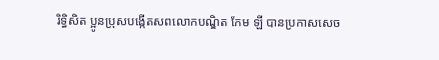រិទ្ធិសិត ប្អូនប្រុសបង្កើតសពលោកបណ្ឌិត កែម ឡី បានប្រកាសសេច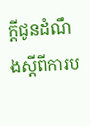ក្តីជូនដំណឹងស្តីពីការប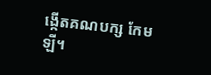ង្កើតគណបក្ស កែម ឡី។